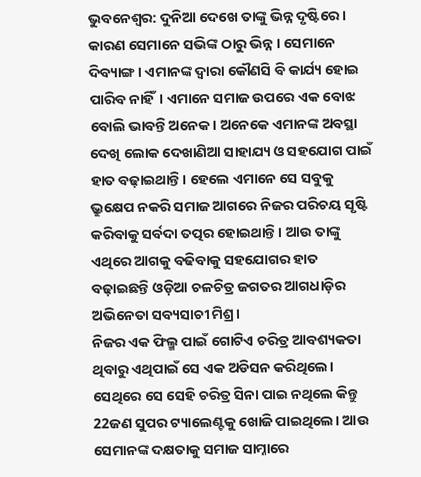ଭୁବନେଶ୍ବର: ଦୁନିଆ ଦେଖେ ତାଙ୍କୁ ଭିନ୍ନ ଦୃଷ୍ଟିରେ । କାରଣ ସେମାନେ ସଭିଙ୍କ ଠାରୁ ଭିନ୍ନ । ସେମାନେ ଦିବ୍ୟାଙ୍ଗ । ଏମାନଙ୍କ ଦ୍ବାରା କୌଣସି ବି କାର୍ଯ୍ୟ ହୋଇ ପାରିବ ନାହିଁ। ଏମାନେ ସମାଜ ଉପରେ ଏକ ବୋଝ ବୋଲି ଭାବନ୍ତି ଅନେକ। ଅନେକେ ଏମାନଙ୍କ ଅବସ୍ଥା ଦେଖି ଲୋକ ଦେଖାଣିଆ ସାହାଯ୍ୟ ଓ ସହଯୋଗ ପାଇଁ ହାତ ବଢ଼ାଇଥାନ୍ତି। ହେଲେ ଏମାନେ ସେ ସବୁକୁ ଭ୍ରୁକ୍ଷେପ ନକରି ସମାଜ ଆଗରେ ନିଜର ପରିଚୟ ସୃଷ୍ଟି କରିବାକୁ ସର୍ବଦା ତତ୍ପର ହୋଇଥାନ୍ତି। ଆଉ ତାଙ୍କୁ ଏଥିରେ ଆଗକୁ ବଢିବାକୁ ସହଯୋଗର ହାତ ବଢ଼ାଇଛନ୍ତି ଓଡ଼ିଆ ଚଳଚିତ୍ର ଜଗତର ଆଗଧାଡ଼ିର ଅଭିନେତା ସବ୍ୟସାଚୀ ମିଶ୍ର।
ନିଜର ଏକ ଫିଲ୍ମ ପାଇଁ ଗୋଟିଏ ଚରିତ୍ର ଆବଶ୍ୟକତା ଥିବାରୁ ଏଥିପାଇଁ ସେ ଏକ ଅଡିସନ କରିଥିଲେ। ସେଥିରେ ସେ ସେହି ଚରିତ୍ର ସିନା ପାଇ ନଥିଲେ କିନ୍ତୁ 22ଜଣ ସୁପର ଟ୍ୟାଲେଣ୍ଟକୁ ଖୋଜି ପାଇଥିଲେ। ଆଉ ସେମାନଙ୍କ ଦକ୍ଷତାକୁ ସମାଜ ସାମ୍ନାରେ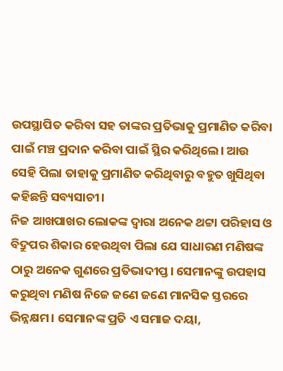ଉପସ୍ଥାପିତ କରିବା ସହ ତାଙ୍କର ପ୍ରତିଭାକୁ ପ୍ରମାଣିତ କରିବା ପାଇଁ ମଞ୍ଚ ପ୍ରଦାନ କରିବା ପାଇଁ ସ୍ଥିର କରିଥିଲେ। ଆଉ ସେହି ପିଲା ତାହାକୁ ପ୍ରମାଣିତ କରିଥିବାରୁ ବହୁତ ଖୁସିଥିବା କହିଛନ୍ତି ସବ୍ୟସାଚୀ।
ନିଜ ଆଖପାଖର ଲୋକଙ୍କ ଦ୍ବାରା ଅନେକ ଥଟ୍ଟା ପରିହାସ ଓ ବିଦ୍ରୁପର ଶିକାର ହେଉଥିବା ପିଲା ଯେ ସାଧାରଣ ମଣିଷଙ୍କ ଠାରୁ ଅନେକ ଗୁଣରେ ପ୍ରତିଭାଦୀପ୍ତ। ସେମାନଙ୍କୁ ଉପହାସ କରୁଥିବା ମଣିଷ ନିଜେ ଜଣେ ଜଣେ ମାନସିକ ସ୍ତରରେ ଭିନ୍ନକ୍ଷମ। ସେମାନଙ୍କ ପ୍ରତି ଏ ସମାଜ ଦୟା,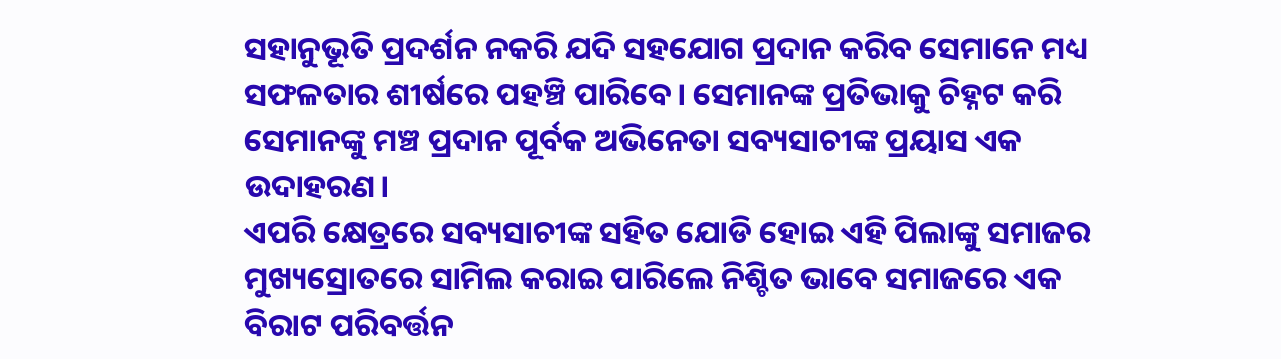ସହାନୁଭୂତି ପ୍ରଦର୍ଶନ ନକରି ଯଦି ସହଯୋଗ ପ୍ରଦାନ କରିବ ସେମାନେ ମଧ୍ୟ ସଫଳତାର ଶୀର୍ଷରେ ପହଞ୍ଚି ପାରିବେ। ସେମାନଙ୍କ ପ୍ରତିଭାକୁ ଚିହ୍ନଟ କରି ସେମାନଙ୍କୁ ମଞ୍ଚ ପ୍ରଦାନ ପୂର୍ବକ ଅଭିନେତା ସବ୍ୟସାଚୀଙ୍କ ପ୍ରୟାସ ଏକ ଉଦାହରଣ।
ଏପରି କ୍ଷେତ୍ରରେ ସବ୍ୟସାଚୀଙ୍କ ସହିତ ଯୋଡି ହୋଇ ଏହି ପିଲାଙ୍କୁ ସମାଜର ମୁଖ୍ୟସ୍ରୋତରେ ସାମିଲ କରାଇ ପାରିଲେ ନିଶ୍ଚିତ ଭାବେ ସମାଜରେ ଏକ ବିରାଟ ପରିବର୍ତ୍ତନ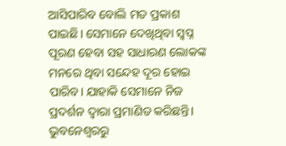ଆସିପାରିବ ବୋଲି ମତ ପ୍ରକାଶ ପାଇଛି। ସେମାନେ ଦେଖିଥିବା ସ୍ବପ୍ନ ପୂରଣ ହେବା ସହ ସାଧାରଣ ଲୋକଙ୍କ ମନରେ ଥିବା ସନ୍ଦେହ ଦୂର ହୋଇ ପାରିବ। ଯାହାକି ସେମାନେ ନିଜ ପ୍ରଦର୍ଶନ ଦ୍ବାରା ପ୍ରମାଣିତ କରିଛନ୍ତି।
ଭୁବନେଶ୍ବରରୁ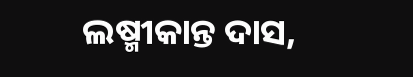ଲଷ୍ମୀକାନ୍ତ ଦାସ,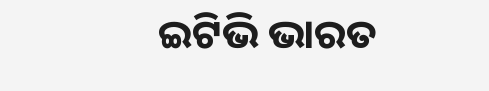ଇଟିଭି ଭାରତ